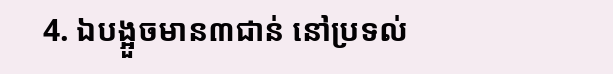4. ឯបង្អួចមាន៣ជាន់ នៅប្រទល់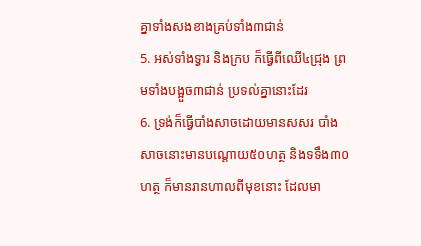គ្នាទាំងសងខាងគ្រប់ទាំង៣ជាន់
5. អស់ទាំងទ្វារ និងក្រប ក៏ធ្វើពីឈើ៤ជ្រុង ព្រមទាំងបង្អួច៣ជាន់ ប្រទល់គ្នានោះដែរ
6. ទ្រង់ក៏ធ្វើបាំងសាចដោយមានសសរ បាំងសាចនោះមានបណ្តោយ៥០ហត្ថ និងទទឹង៣០ហត្ថ ក៏មានរានហាលពីមុខនោះ ដែលមា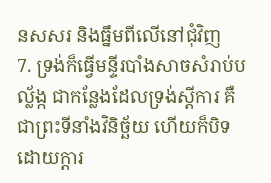នសសរ និងធ្នឹមពីលើនៅជុំវិញ
7. ទ្រង់ក៏ធ្វើមន្ទីរបាំងសាចសំរាប់បល្ល័ង្ក ជាកន្លែងដែលទ្រង់ស្តីការ គឺជាព្រះទីនាំងវិនិច្ឆ័យ ហើយក៏បិទដោយក្តារ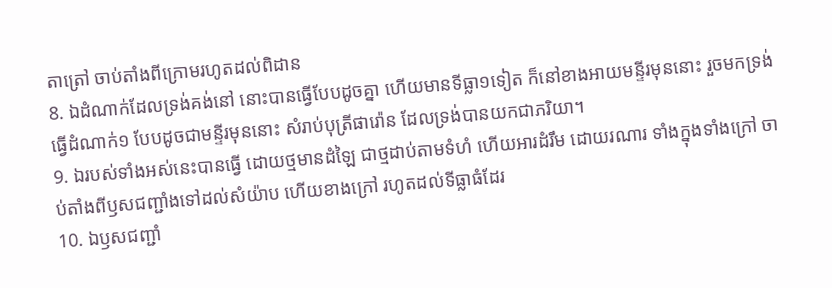តាត្រៅ ចាប់តាំងពីក្រោមរហូតដល់ពិដាន
8. ឯដំណាក់ដែលទ្រង់គង់នៅ នោះបានធ្វើបែបដូចគ្នា ហើយមានទីធ្លា១ទៀត ក៏នៅខាងអាយមន្ទីរមុននោះ រួចមកទ្រង់ធ្វើដំណាក់១ បែបដូចជាមន្ទីរមុននោះ សំរាប់បុត្រីផារ៉ោន ដែលទ្រង់បានយកជាភរិយា។
9. ឯរបស់ទាំងអស់នេះបានធ្វើ ដោយថ្មមានដំឡៃ ជាថ្មដាប់តាមទំហំ ហើយអារដំរឹម ដោយរណារ ទាំងក្នុងទាំងក្រៅ ចាប់តាំងពីឫសជញ្ជាំងទៅដល់សំយ៉ាប ហើយខាងក្រៅ រហូតដល់ទីធ្លាធំដែរ
10. ឯឫសជញ្ជាំ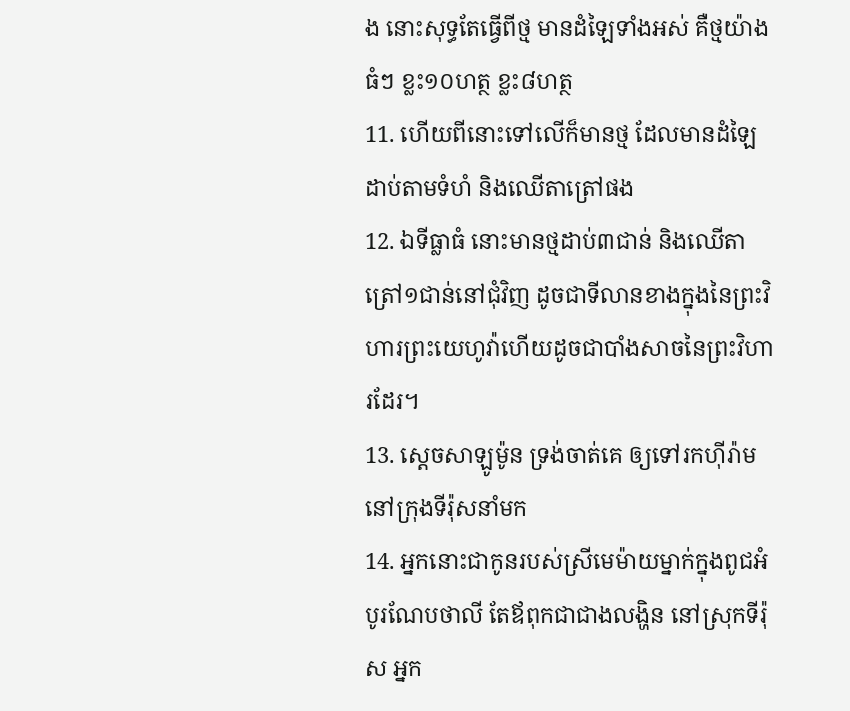ង នោះសុទ្ធតែធ្វើពីថ្ម មានដំឡៃទាំងអស់ គឺថ្មយ៉ាងធំៗ ខ្លះ១០ហត្ថ ខ្លះ៨ហត្ថ
11. ហើយពីនោះទៅលើក៏មានថ្ម ដែលមានដំឡៃ ដាប់តាមទំហំ និងឈើតាត្រៅផង
12. ឯទីធ្លាធំ នោះមានថ្មដាប់៣ជាន់ និងឈើតាត្រៅ១ជាន់នៅជុំវិញ ដូចជាទីលានខាងក្នុងនៃព្រះវិហារព្រះយេហូវ៉ាហើយដូចជាបាំងសាចនៃព្រះវិហារដែរ។
13. ស្តេចសាឡូម៉ូន ទ្រង់ចាត់គេ ឲ្យទៅរកហ៊ីរ៉ាមនៅក្រុងទីរ៉ុសនាំមក
14. អ្នកនោះជាកូនរបស់ស្រីមេម៉ាយម្នាក់ក្នុងពូជអំបូរណែបថាលី តែឪពុកជាជាងលង្ហិន នៅស្រុកទីរ៉ុស អ្នក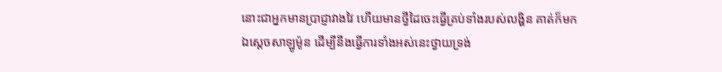នោះជាអ្នកមានប្រាជ្ញាវាងវៃ ហើយមានថ្វីដៃចេះធ្វើគ្រប់ទាំងរបស់លង្ហិន គាត់ក៏មកឯស្តេចសាឡូម៉ូន ដើម្បីនឹងធ្វើការទាំងអស់នេះថ្វាយទ្រង់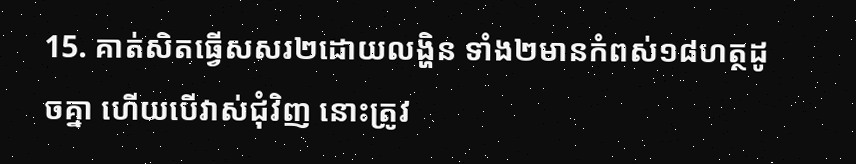15. គាត់សិតធ្វើសសរ២ដោយលង្ហិន ទាំង២មានកំពស់១៨ហត្ថដូចគ្នា ហើយបើវាស់ជុំវិញ នោះត្រូវ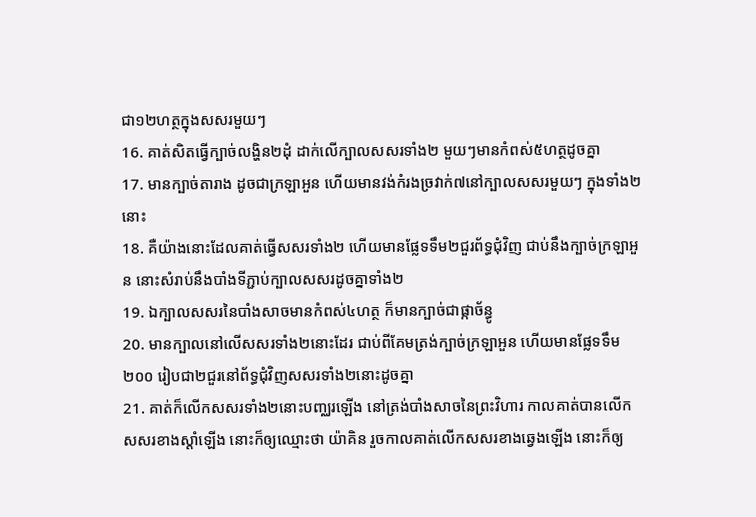ជា១២ហត្ថក្នុងសសរមួយៗ
16. គាត់សិតធ្វើក្បាច់លង្ហិន២ដុំ ដាក់លើក្បាលសសរទាំង២ មួយៗមានកំពស់៥ហត្ថដូចគ្នា
17. មានក្បាច់តារាង ដូចជាក្រឡាអួន ហើយមានវង់កំរងច្រវាក់៧នៅក្បាលសសរមួយៗ ក្នុងទាំង២នោះ
18. គឺយ៉ាងនោះដែលគាត់ធ្វើសសរទាំង២ ហើយមានផ្លែទទឹម២ជួរព័ទ្ធជុំវិញ ជាប់នឹងក្បាច់ក្រឡាអួន នោះសំរាប់នឹងបាំងទីភ្ជាប់ក្បាលសសរដូចគ្នាទាំង២
19. ឯក្បាលសសរនៃបាំងសាចមានកំពស់៤ហត្ថ ក៏មានក្បាច់ជាផ្កាច័ន្ធូ
20. មានក្បាលនៅលើសសរទាំង២នោះដែរ ជាប់ពីគែមត្រង់ក្បាច់ក្រឡាអួន ហើយមានផ្លែទទឹម២០០ រៀបជា២ជួរនៅព័ទ្ធជុំវិញសសរទាំង២នោះដូចគ្នា
21. គាត់ក៏លើកសសរទាំង២នោះបញ្ឈរឡើង នៅត្រង់បាំងសាចនៃព្រះវិហារ កាលគាត់បានលើកសសរខាងស្តាំឡើង នោះក៏ឲ្យឈ្មោះថា យ៉ាគិន រួចកាលគាត់លើកសសរខាងឆ្វេងឡើង នោះក៏ឲ្យ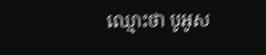ឈ្មោះថា បូអូស